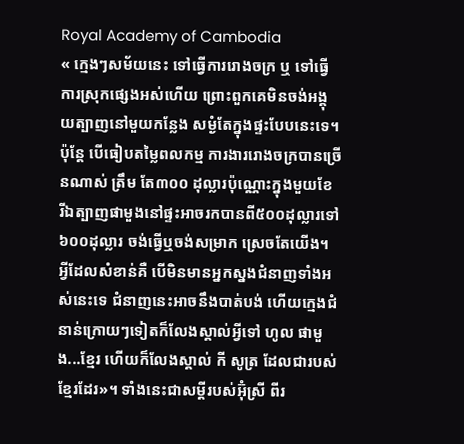Royal Academy of Cambodia
« ក្មេងៗសម័យនេះ ទៅធ្វើការរោងចក្រ ឬ ទៅធ្វើការស្រុកផ្សេងអស់ហើយ ព្រោះពួកគេមិនចង់អង្គុយត្បាញនៅមួយកន្លែង សម្ងំតែក្នុងផ្ទះបែបនេះទេ។ ប៉ុន្តែ បើធៀបតម្លៃពលកម្ម ការងាររោងចក្របានច្រើនណាស់ ត្រឹម តែ៣០០ ដុល្លារប៉ុណ្ណោះក្នុងមួយខែ រីឯត្បាញផាមួងនៅផ្ទះអាចរកបានពី៥០០ដុល្លារទៅ៦០០ដុល្លារ ចង់ធ្វើឬចង់សម្រាក ស្រេចតែយើង។ អ្វីដែលសំខាន់គឺ បើមិនមានអ្នកស្នងជំនាញទាំងអស់នេះទេ ជំនាញនេះអាចនឹងបាត់បង់ ហើយក្មេងជំនាន់ក្រោយៗទៀតក៏លែងស្គាល់អ្វីទៅ ហូល ផាមួង...ខ្មែរ ហើយក៏លែងស្គាល់ កី សូត្រ ដែលជារបស់ខ្មែរដែរ»។ ទាំងនេះជាសម្តីរបស់អ៊ុំស្រី ពីរ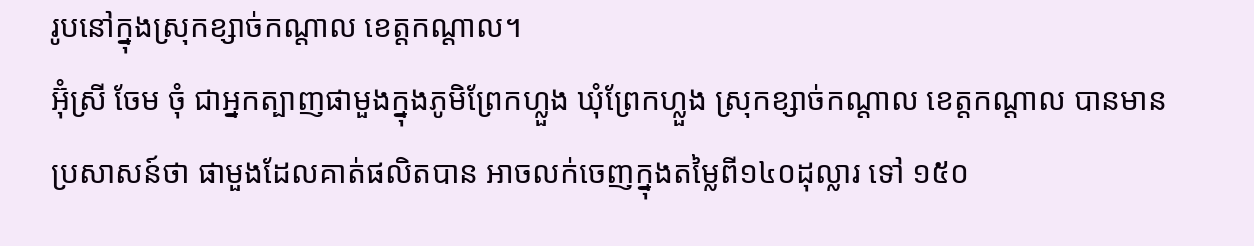រូបនៅក្នុងស្រុកខ្សាច់កណ្តាល ខេត្តកណ្តាល។
អ៊ុំស្រី ចែម ចុំ ជាអ្នកត្បាញផាមួងក្នុងភូមិព្រែកហ្លួង ឃុំព្រែកហ្លួង ស្រុកខ្សាច់កណ្តាល ខេត្តកណ្តាល បានមានប្រសាសន៍ថា ផាមួងដែលគាត់ផលិតបាន អាចលក់ចេញក្នុងតម្លៃពី១៤០ដុល្លារ ទៅ ១៥០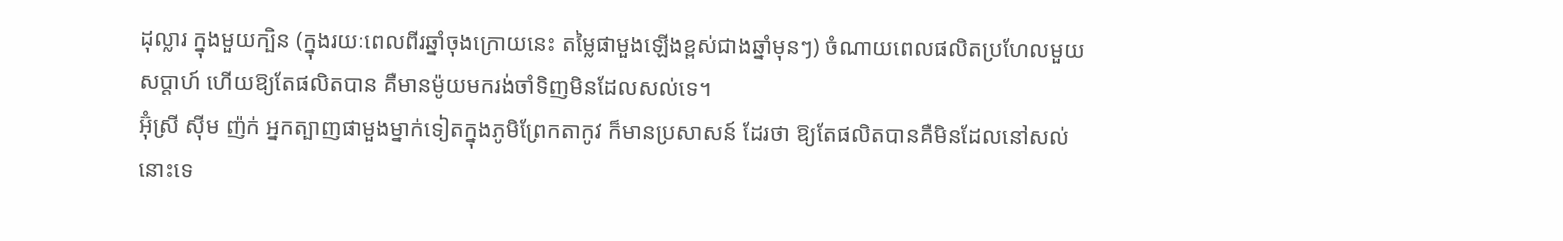ដុល្លារ ក្នុងមួយក្បិន (ក្នុងរយៈពេលពីរឆ្នាំចុងក្រោយនេះ តម្លៃផាមួងឡើងខ្ពស់ជាងឆ្នាំមុនៗ) ចំណាយពេលផលិតប្រហែលមួយ សប្តាហ៍ ហើយឱ្យតែផលិតបាន គឺមានម៉ូយមករង់ចាំទិញមិនដែលសល់ទេ។
អ៊ុំស្រី ស៊ីម ញ៉ក់ អ្នកត្បាញផាមួងម្នាក់ទៀតក្នុងភូមិព្រែកតាកូវ ក៏មានប្រសាសន៍ ដែរថា ឱ្យតែផលិតបានគឺមិនដែលនៅសល់នោះទេ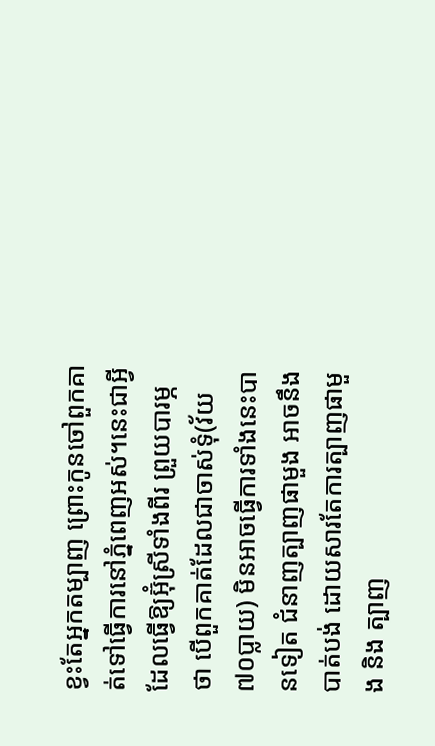ខ្វះតែអ្នកតម្បាញ ព្រោះកូនចៅពួកគាត់ទៅធ្វើការនៅភ្នំពេញអស់។នេះជាអ្វីដែលធ្វើឱ្យអ៊ុំស្រីទាំងពីរ ព្រួយបារម្ភថា បើពួកគាត់ដែលជាចាស់ទុំ(វ័យ៧០ប្លាយ) មិនអាចធ្វើការទាំងនេះបានទៀត ជំនាញត្បាញផាមួង អាចនឹងបាត់បង់ ដោយសារតែការត្បាញផាមួង និង ត្បាញ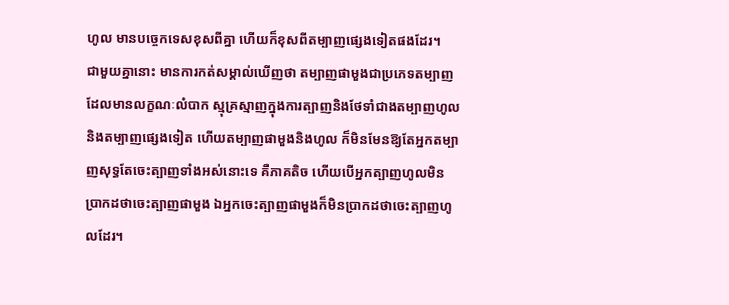ហូល មានបច្ចេកទេសខុសពីគ្នា ហើយក៏ខុសពីតម្បាញផ្សេងទៀតផងដែរ។
ជាមួយគ្នានោះ មានការកត់សម្គាល់ឃើញថា តម្បាញផាមួងជាប្រភេទតម្បាញដែលមានលក្ខណៈលំបាក ស្មុគ្រស្មាញក្នុងការត្បាញនិងថែទាំជាងតម្បាញហូលនិងតម្បាញផ្សេងទៀត ហើយតម្បាញផាមួងនិងហូល ក៏មិនមែនឱ្យតែអ្នកតម្បាញសុទ្ធតែចេះត្បាញទាំងអស់នោះទេ គឺភាគតិច ហើយបើអ្នកត្បាញហូលមិនប្រាកដថាចេះត្បាញផាមួង ឯអ្នកចេះត្បាញផាមួងក៏មិនប្រាកដថាចេះត្បាញហូលដែរ។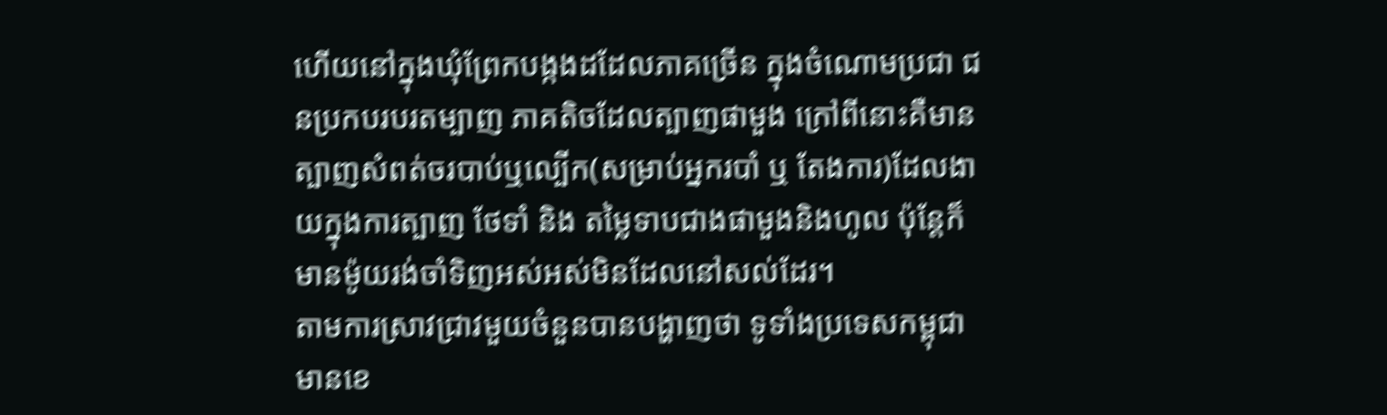ហើយនៅក្នុងឃុំព្រែកបង្កងដដែលភាគច្រើន ក្នុងចំណោមប្រជា ជនប្រកបរបរតម្បាញ ភាគតិចដែលត្បាញផាមួង ក្រៅពីនោះគឺមានត្បាញសំពត់ចរបាប់ឬល្បើក(សម្រាប់អ្នករបាំ ឬ តែងការ)ដែលងាយក្នុងការត្បាញ ថែទាំ និង តម្លៃទាបជាងផាមួងនិងហូល ប៉ុន្តែក៏មានម៉ូយរង់ចាំទិញអស់អស់មិនដែលនៅសល់ដែរ។
តាមការស្រាវជ្រាវមួយចំនួនបានបង្ហាញថា ទូទាំងប្រទេសកម្ពុជា មានខេ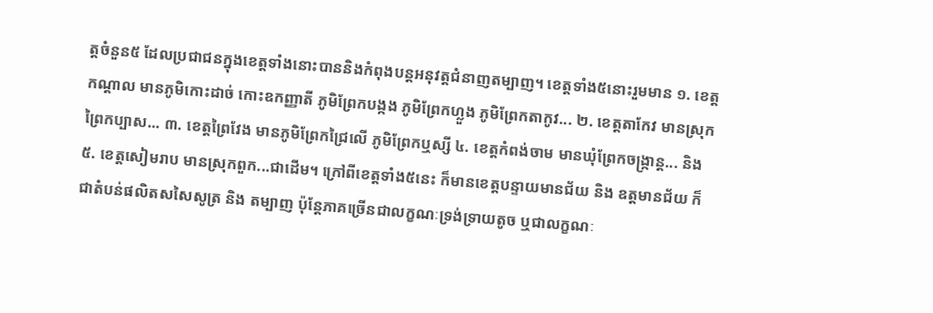ត្តចំនួន៥ ដែលប្រជាជនក្នុងខេត្តទាំងនោះបាននិងកំពុងបន្តអនុវត្តជំនាញតម្បាញ។ ខេត្តទាំង៥នោះរួមមាន ១. ខេត្តកណ្តាល មានភូមិកោះដាច់ កោះឧកញ្ញាតី ភូមិព្រែកបង្កង ភូមិព្រែកហ្លួង ភូមិព្រែកតាកូវ... ២. ខេត្តតាកែវ មានស្រុកព្រៃកប្បាស... ៣. ខេត្តព្រៃវែង មានភូមិព្រែកជ្រៃលើ ភូមិព្រែកឬស្សី ៤. ខេត្តកំពង់ចាម មានឃុំព្រែកចង្ក្រាន្ត... និង ៥. ខេត្តសៀមរាប មានស្រុកពួក...ជាដើម។ ក្រៅពីខេត្តទាំង៥នេះ ក៏មានខេត្តបន្ទាយមានជ័យ និង ឧត្តមានជ័យ ក៏ជាតំបន់ផលិតសសៃសូត្រ និង តម្បាញ ប៉ុន្តែភាគច្រើនជាលក្ខណៈទ្រង់ទ្រាយតូច ឬជាលក្ខណៈ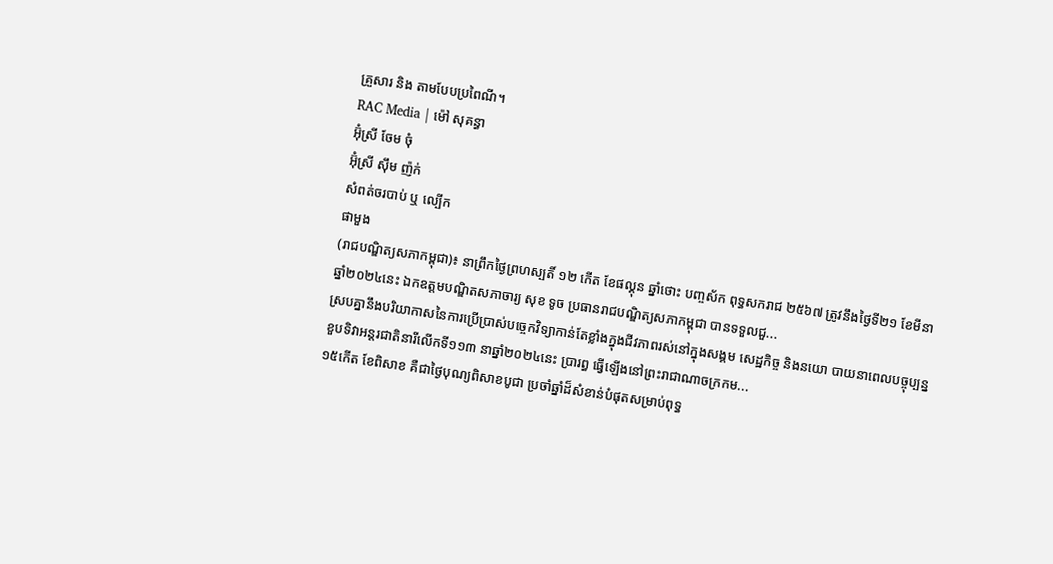គ្រួសារ និង តាមបែបប្រពៃណី។
RAC Media | ម៉ៅ សុគន្ធា
អ៊ុំស្រី ចែម ចុំ
អ៊ុំស្រី ស៊ឹម ញ៉ក់
សំពត់ចរបាប់ ឬ ល្បើក
ផាមួង
(រាជបណ្ឌិត្យសភាកម្ពុជា)៖ នាព្រឹកថ្ងៃព្រហស្បតិ៍ ១២ កើត ខែផល្គុន ឆ្នាំថោះ បញ្ចស័ក ពុទ្ធសករាជ ២៥៦៧ ត្រូវនឹងថ្ងៃទី២១ ខែមីនា ឆ្នាំ២០២៤នេះ ឯកឧត្ដមបណ្ឌិតសភាចារ្យ សុខ ទូច ប្រធានរាជបណ្ឌិត្យសភាកម្ពុជា បានទទួលជួ...
ស្របគ្នានឹងបរិយាកាសនៃការប្រើប្រាស់បច្ចេកវិទ្យាកាន់តែខ្លាំងក្នុងជីវភាពរស់នៅក្នុងសង្គម សេដ្ឋកិច្ច និងនយោ បាយនាពេលបច្ចុប្បន្នខួបទិវាអន្តរជាតិនារីលើកទី១១៣ នាឆ្នាំ២០២៤នេះ ប្រារព្ធ ធ្វើឡើងនៅព្រះរាជាណាចក្រកម...
១៥កើត ខែពិសាខ គឺជាថ្ងៃបុណ្យពិសាខបូជា ប្រចាំឆ្នាំដ៏សំខាន់បំផុតសម្រាប់ពុទ្ធ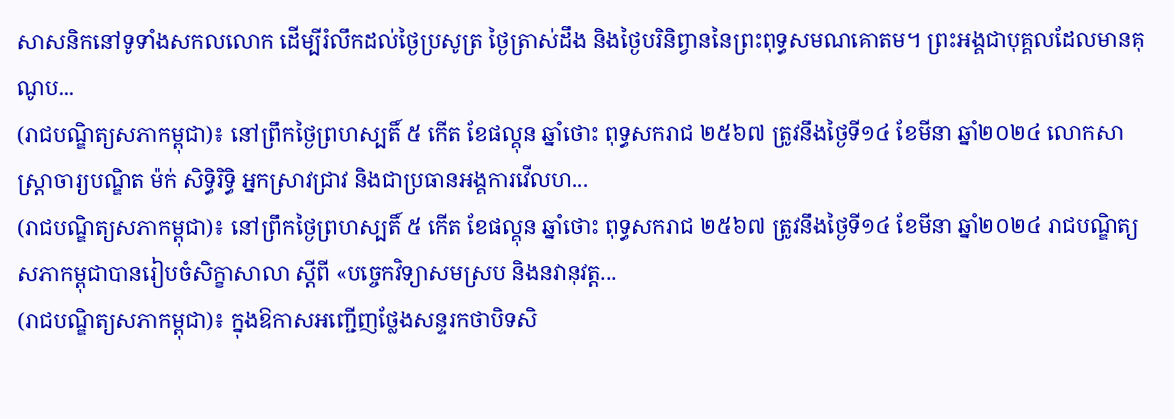សាសនិកនៅទូទាំងសកលលោក ដើម្បីរំលឹកដល់ថ្ងៃប្រសូត្រ ថ្ងៃត្រាស់ដឹង និងថ្ងៃបរិនិព្វាននៃព្រះពុទ្ធសមណគោតម។ ព្រះអង្គជាបុគ្គលដែលមានគុណូប...
(រាជបណ្ឌិត្យសភាកម្ពុជា)៖ នៅព្រឹកថ្ងៃព្រហស្បតិ៍ ៥ កើត ខែផល្គុន ឆ្នាំថោះ ពុទ្ធសករាជ ២៥៦៧ ត្រូវនឹងថ្ងៃទី១៤ ខែមីនា ឆ្នាំ២០២៤ លោកសាស្ត្រាចារ្យបណ្ឌិត ម៉ក់ សិទ្ធិរិទ្ធិ អ្នកស្រាវជ្រាវ និងជាប្រធានអង្គការវើលហ...
(រាជបណ្ឌិត្យសភាកម្ពុជា)៖ នៅព្រឹកថ្ងៃព្រហស្បតិ៍ ៥ កើត ខែផល្គុន ឆ្នាំថោះ ពុទ្ធសករាជ ២៥៦៧ ត្រូវនឹងថ្ងៃទី១៤ ខែមីនា ឆ្នាំ២០២៤ រាជបណ្ឌិត្យសភាកម្ពុជាបានរៀបចំសិក្ខាសាលា ស្ដីពី «បច្ចេកវិទ្យាសមស្រប និងនវានុវត្ត...
(រាជបណ្ឌិត្យសភាកម្ពុជា)៖ ក្នុងឱកាសអញ្ជើញថ្លែងសន្ទរកថាបិទសិ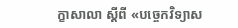ក្ខាសាលា ស្ដីពី «បច្ចេកវិទ្យាស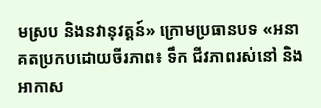មស្រប និងនវានុវត្តន៍» ក្រោមប្រធានបទ «អនាគតប្រកបដោយចីរភាព៖ ទឹក ជីវភាពរស់នៅ និងអាកាស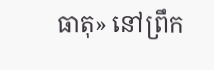ធាតុ» នៅព្រឹក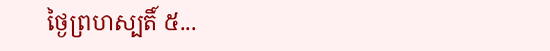ថ្ងៃព្រហស្បតិ៍ ៥...